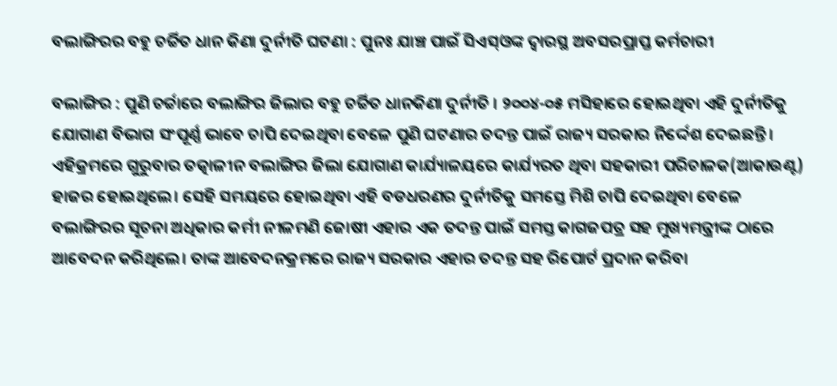ବଲାଙ୍ଗିରର ବହୁ ଚର୍ଚ୍ଚିତ ଧାନ କିଣା ଦୁର୍ନୀତି ଘଟଣା : ପୁନଃ ଯାଞ୍ଚ ପାଇଁ ସିଏସ୍ଓଙ୍କ ଦ୍ୱାରସ୍ଥ ଅବସରପ୍ରାପ୍ତ କର୍ମଚାରୀ

ବଲାଙ୍ଗିର : ପୁଣି ଚର୍ଚ୍ଚାରେ ବଲାଙ୍ଗିର ଜିଲାର ବହୁ ଚର୍ଚ୍ଚିତ ଧାନକିଣା ଦୁର୍ନୀତି । ୨୦୦୪-୦୫ ମସିହାରେ ହୋଇଥିବା ଏହି ଦୁର୍ନୀତିକୁ ଯୋଗାଣ ବିଭାଗ ସଂପୂର୍ଣ୍ଣ ଭାବେ ଚାପି ଦେଇଥିବା ବେଳେ ପୁଣି ଘଟଣାର ତଦନ୍ତ ପାଇଁ ରାଜ୍ୟ ସରକାର ନିର୍ଦ୍ଦେଶ ଦେଇଛନ୍ତି। ଏହିକ୍ରମରେ ଗୁରୁବାର ତତ୍କାଳୀନ ବଲାଙ୍ଗିର ଜିଲା ଯୋଗାଣ କାର୍ଯ୍ୟାଳୟରେ କାର୍ଯ୍ୟରତ ଥିବା ସହକାରୀ ପରିଚାଳକ(ଆକାଉଣ୍ଟ) ହାଜର ହୋଇଥିଲେ। ସେହି ସମୟରେ ହୋଇଥିବା ଏହି ବଡଧରଣର ଦୁର୍ନୀତିକୁ ସମସ୍ତେ ମିଶି ଚାପି ଦେଇଥିବା ବେଳେ ବଲାଙ୍ଗିରର ସୂଚନା ଅଧିକାର କର୍ମୀ ନୀଳମଣି ଜୋଷୀ ଏହାର ଏକ ତଦନ୍ତ ପାଇଁ ସମସ୍ତ କାଗଜପତ୍ର ସହ ମୁଖ୍ୟମନ୍ତ୍ରୀଙ୍କ ଠାରେ ଆବେଦନ କରିଥିଲେ। ତାଙ୍କ ଆବେଦନକ୍ରମରେ ରାଜ୍ୟ ସରକାର ଏହାର ତଦନ୍ତ ସହ ରିପୋର୍ଟ ପ୍ରଦାନ କରିବା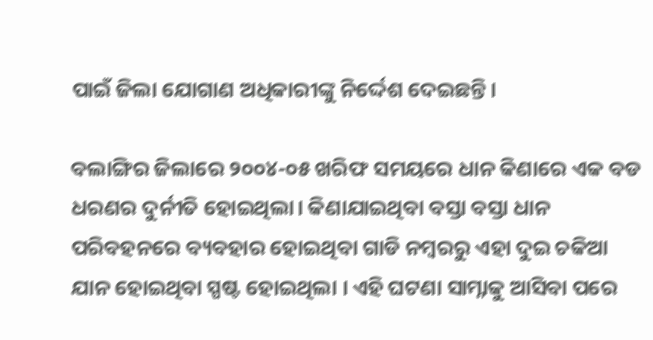ପାଇଁ ଜିଲା ଯୋଗାଣ ଅଧିକାରୀଙ୍କୁ ନିର୍ଦ୍ଦେଶ ଦେଇଛନ୍ତି।

ବଲାଙ୍ଗିର ଜିଲାରେ ୨୦୦୪-୦୫ ଖରିଫ ସମୟରେ ଧାନ କିଣାରେ ଏକ ବଡ ଧରଣର ଦୁର୍ନୀତି ହୋଇଥିଲା। କିଣାଯାଇଥିବା ବସ୍ତା ବସ୍ତା ଧାନ ପରିବହନରେ ବ୍ୟବହାର ହୋଇଥିବା ଗାଡି ନମ୍ବରରୁ ଏହା ଦୁଇ ଚକିଆ ଯାନ ହୋଇଥିବା ସ୍ପଷ୍ଟ ହୋଇଥିଲା । ଏହି ଘଟଣା ସାମ୍ନାକୁ ଆସିବା ପରେ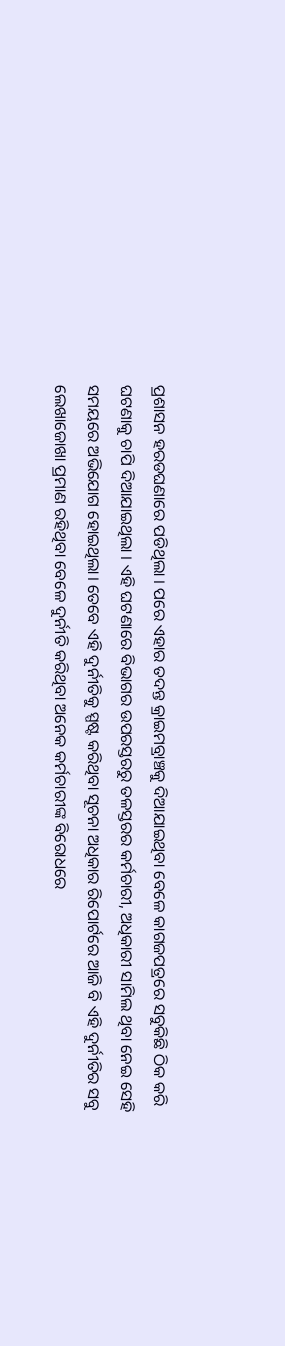ପ୍ରଶାସନ ହରଡଘଣାରେ ପଡିଥିଲା । ପରେ ଏହାର ତଦନ୍ତ କ୍ରାଇମବ୍ରାଞ୍ଚକୁ ଦିଆଯାଇଥିବା ବେଳେ କାଗଜପତ୍ରରେ ସବୁକିଛି ଠିକ କରି ଘଟଣାକୁ ଚାପି ଦିଆଯାଇଥିଲା । ଏହି ଘଟଣାରେ ବିଭାଗର ଉପରସ୍ତରରୁ ତଳସ୍ତରର କର୍ମଚାରୀ, ଅଧିକାରୀ ସାମିଲ ଥିବା ନେଇ ସେହି ସମୟରେ ଅଭିଯୋଗ ହୋଇଥିଲା। ତେବେ ଏହି ଦୁର୍ନୀତିକୁ ସ୍ପଷ୍ଟ କରିଥିବା ସୂଚନା ଅଧିକାର ରିପୋର୍ଟରେ ଆଜି ବି ଏହି ଦୁର୍ନୀତିର ସବୁ ଲେଖାଜୋଖା ପ୍ରମାଣ ରହିଥିବା ବେଳେ ଦୁର୍ନୀତି କରିଥିବା ଅନେକ କର୍ମଚାରୀଙ୍କ ବିରୋଧରେ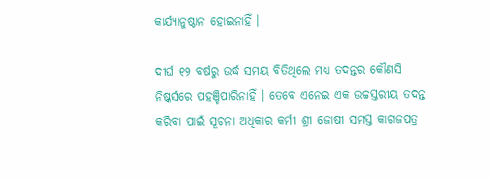କାର୍ଯ୍ୟାନୁଷ୍ଠାନ ହୋଇନାହିଁ ।

ଦୀର୍ଘ ୧୨ ବର୍ଷରୁ ଉର୍ଦ୍ଧ ସମୟ ବିତିଥିଲେ ମଧ୍ୟ ତଦନ୍ତର କୌଣସି ନିଷ୍କର୍ସରେ ପହଞ୍ଚିପାରିନାହିଁ । ତେବେ ଏନେଇ ଏକ ଉଚ୍ଚସ୍ତରୀୟ ତଦନ୍ତ କରିବା ପାଇଁ ସୂଚନା ଅଧିକାର କର୍ମୀ ଶ୍ରୀ ଜୋଷୀ ସମସ୍ତ କାଗଜପତ୍ର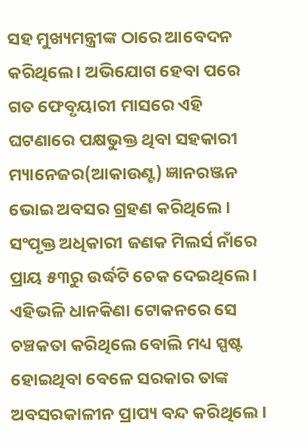ସହ ମୁଖ୍ୟମନ୍ତ୍ରୀଙ୍କ ଠାରେ ଆବେଦନ କରିଥିଲେ । ଅଭିଯୋଗ ହେବା ପରେ ଗତ ଫେବୃୟାରୀ ମାସରେ ଏହି ଘଟଣାରେ ପକ୍ଷଭୁକ୍ତ ଥିବା ସହକାରୀ ମ୍ୟାନେଜର(ଆକାଉଣ୍ଟ) ଜ୍ଞାନରଞ୍ଜନ ଭୋଇ ଅବସର ଗ୍ରହଣ କରିଥିଲେ। ସଂପୃକ୍ତ ଅଧିକାରୀ ଜଣକ ମିଲର୍ସ ନାଁରେ ପ୍ରାୟ ୫୩ରୁ ଉର୍ଦ୍ଧଟି ଚେକ ଦେଇଥିଲେ । ଏହିଭଳି ଧାନକିଣା ଟୋକନରେ ସେ ଚଞ୍ଚକତା କରିଥିଲେ ବୋଲି ମଧ୍ୟ ସ୍ପଷ୍ଟ ହୋଇଥିବା ବେଳେ ସରକାର ତାଙ୍କ ଅବସରକାଳୀନ ପ୍ରାପ୍ୟ ବନ୍ଦ କରିଥିଲେ ।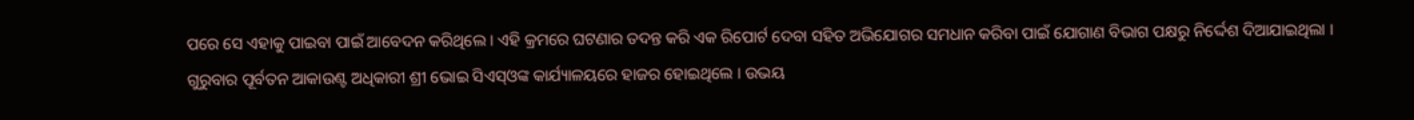ପରେ ସେ ଏହାକୁ ପାଇବା ପାଇଁ ଆବେଦନ କରିଥିଲେ । ଏହି କ୍ରମରେ ଘଟଣାର ତଦନ୍ତ କରି ଏକ ରିପୋର୍ଟ ଦେବା ସହିତ ଅଭିଯୋଗର ସମଧାନ କରିବା ପାଇଁ ଯୋଗାଣ ବିଭାଗ ପକ୍ଷରୁ ନିର୍ଦ୍ଦେଶ ଦିଆଯାଇଥିଲା । ଗୁରୁବାର ପୂର୍ବତନ ଆକାଉଣ୍ଟ ଅଧିକାରୀ ଶ୍ରୀ ଭୋଇ ସିଏସ୍ଓଙ୍କ କାର୍ଯ୍ୟାଳୟରେ ହାଜର ହୋଇଥିଲେ । ଉଭୟ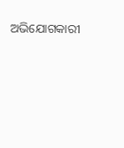ଅଭିଯୋଗକାରୀ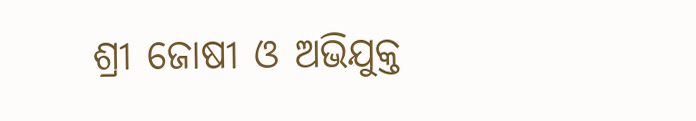ଶ୍ରୀ ଜୋଷୀ ଓ ଅଭିଯୁକ୍ତ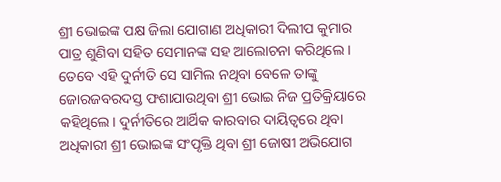ଶ୍ରୀ ଭୋଇଙ୍କ ପକ୍ଷ ଜିଲା ଯୋଗାଣ ଅଧିକାରୀ ଦିଲୀପ କୁମାର ପାତ୍ର ଶୁଣିବା ସହିତ ସେମାନଙ୍କ ସହ ଆଲୋଚନା କରିଥିଲେ । ତେବେ ଏହି ଦୁର୍ନୀତି ସେ ସାମିଲ ନଥିବା ବେଳେ ତାଙ୍କୁ ଜୋରଜବରଦସ୍ତ ଫଶାଯାଉଥିବା ଶ୍ରୀ ଭୋଇ ନିଜ ପ୍ରତିକ୍ରିୟାରେ କହିଥିଲେ। ଦୁର୍ନୀତିରେ ଆର୍ଥିକ କାରବାର ଦାୟିତ୍ୱରେ ଥିବା ଅଧିକାରୀ ଶ୍ରୀ ଭୋଇଙ୍କ ସଂପୃକ୍ତି ଥିବା ଶ୍ରୀ ଜୋଷୀ ଅଭିଯୋଗ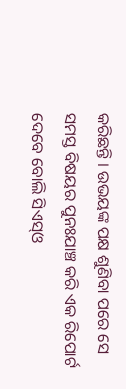କରିଛନ୍ତି । ଉଭୟଙ୍କ ପକ୍ଷ ଶୁଣିବା ପରେ ସେ ସମସ୍ତ ବିଷୟର ପୁନଃଯାଞ୍ଚ କରି ଏକ ରିପୋର୍ଟ ଦେବେ ବୋଲି ସିଏସ୍ଓ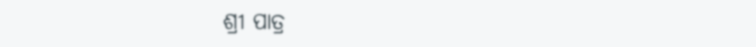ଶ୍ରୀ ପାତ୍ର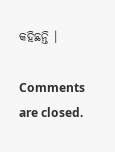କହିଛନ୍ତି ।

Comments are closed.